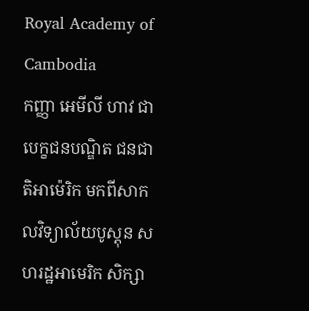Royal Academy of Cambodia
កញ្ញា អេមីលី ហាវ ជាបេក្ខជនបណ្ឌិត ជនជាតិអាម៉េរិក មកពីសាកលវិទ្យាល័យបូស្តុន សហរដ្ឋអាមេរិក សិក្សា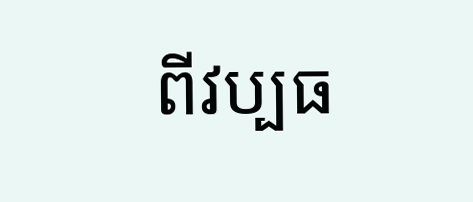ពីវប្បធ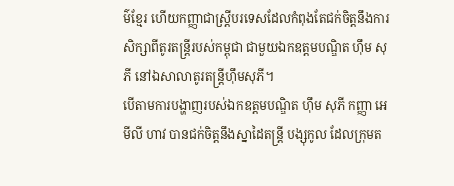ម៌ខ្មែរ ហើយកញ្ញាជាស្រ្តីបរទេសដែលកំពុងតែជក់ចិត្តនឹងការសិក្សាពីតូរតន្ត្រីរបស់កម្ពុជា ជាមួយឯកឧត្តមបណ្ឌិត ហ៊ឹម សុភី នៅឯសាលាតូរតន្ត្រីហ៊ឹមសុភី។
បើតាមការបង្ហាញរបស់ឯកឧត្តមបណ្ឌិត ហ៊ឹម សុភី កញ្ញា អេមីលី ហាវ បានជក់ចិត្តនឹងស្នាដៃតន្ត្រី បង្សុកូល ដែលក្រុមត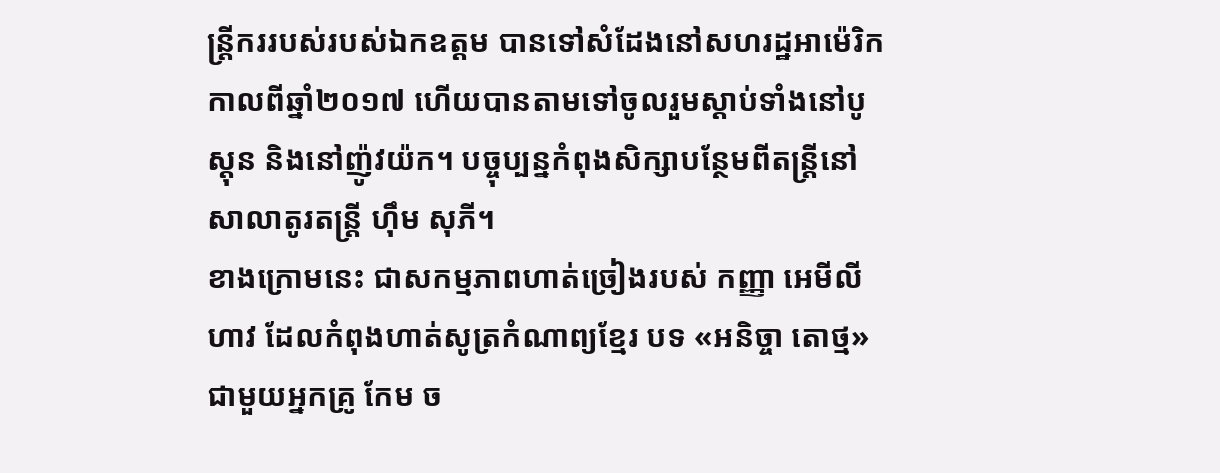ន្ត្រីកររបស់របស់ឯកឧត្តម បានទៅសំដែងនៅសហរដ្ឋអាម៉េរិក កាលពីឆ្នាំ២០១៧ ហើយបានតាមទៅចូលរួមស្តាប់ទាំងនៅបូស្តុន និងនៅញ៉ូវយ៉ក។ បច្ចុប្បន្នកំពុងសិក្សាបន្ថែមពីតន្ត្រីនៅសាលាតូរតន្ត្រី ហ៊ឹម សុភី។
ខាងក្រោមនេះ ជាសកម្មភាពហាត់ច្រៀងរបស់ កញ្ញា អេមីលី ហាវ ដែលកំពុងហាត់សូត្រកំណាព្យខ្មែរ បទ «អនិច្ចា តោថ្ម» ជាមួយអ្នកគ្រូ កែម ច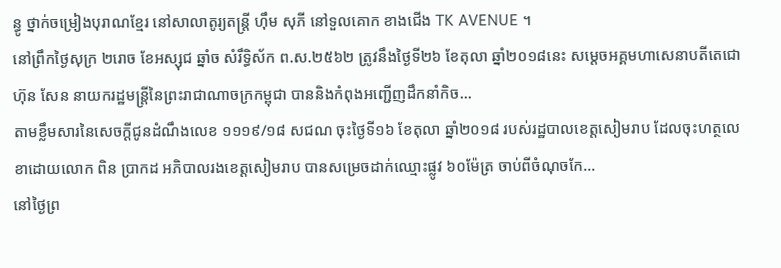ន្ធូ ថ្នាក់ចម្រៀងបុរាណខ្មែរ នៅសាលាតូរ្យតន្រ្តី ហុឹម សុភី នៅទួលគោក ខាងជើង TK AVENUE ។
នៅព្រឹកថ្ងៃសុក្រ ២រោច ខែអស្សុជ ឆ្នាំច សំរឹទ្ធិស័ក ព.ស.២៥៦២ ត្រូវនឹងថ្ងៃទី២៦ ខែតុលា ឆ្នាំ២០១៨នេះ សម្តេចអគ្គមហាសេនាបតីតេជោ ហ៊ុន សែន នាយករដ្ឋមន្រ្តីនៃព្រះរាជាណាចក្រកម្ពុជា បាននិងកំពុងអញ្ជើញដឹកនាំកិច...
តាមខ្លឹមសារនៃសេចក្ដីជូនដំណឹងលេខ ១១១៩/១៨ សជណ ចុះថ្ងៃទី១៦ ខែតុលា ឆ្នាំ២០១៨ របស់រដ្ឋបាលខេត្តសៀមរាប ដែលចុះហត្ថលេខាដោយលោក ពិន ប្រាកដ អភិបាលរងខេត្តសៀមរាប បានសម្រេចដាក់ឈ្មោះផ្លូវ ៦០ម៉ែត្រ ចាប់ពីចំណុចកែ...
នៅថ្ងៃព្រ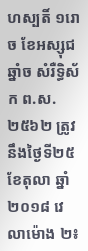ហស្បតិ៍ ១រោច ខែអស្សុជ ឆ្នាំច សំរឺទ្ធិស័ក ព.ស. ២៥៦២ ត្រូវនឹងថ្ងៃទី២៥ ខែតុលា ឆ្នាំ២០១៨ វេលាម៉ោង ២៖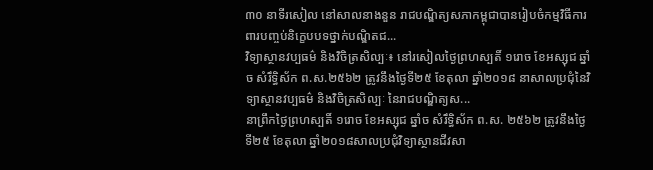៣០ នាទីរសៀល នៅសាលនាងនួន រាជបណ្ឌិត្យសភាកម្ពុជាបានរៀបចំកម្មវិធីការពារបញ្ចប់និក្ខេបបទថ្នាក់បណ្ឌិតជ...
វិទ្យាស្ថានវប្បធម៌ និងវិចិត្រសិល្បៈ៖ នៅរសៀលថ្ងៃព្រហស្បតិ៍ ១រោច ខែអស្សុជ ឆ្នាំច សំរឹទ្ធិស័ក ព.ស.២៥៦២ ត្រូវនឹងថ្ងៃទី២៥ ខែតុលា ឆ្នាំ២០១៨ នាសាលប្រជុំនៃវិទ្យាស្ថានវប្បធម៌ និងវិចិត្រសិល្បៈ នៃរាជបណ្ឌិត្យស...
នាព្រឹកថ្ងៃព្រហស្បតិ៍ ១រោច ខែអស្សុជ ឆ្នាំច សំរឹទ្ធិស័ក ព.ស. ២៥៦២ ត្រូវនឹងថ្ងៃទី២៥ ខែតុលា ឆ្នាំ២០១៨សាលប្រជុំវិទ្យាស្ថានជីវសា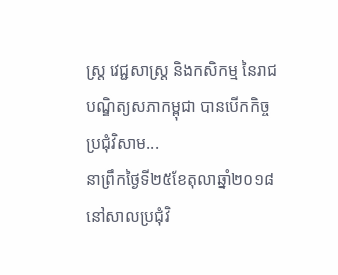ស្ត្រ វេជ្ជសាស្ត្រ និងកសិកម្ម នៃរាជបណ្ឌិត្យសភាកម្ពុជា បានបើកកិច្ចប្រជុំវិសាម...
នាព្រឹកថ្ងៃទី២៥ខែតុលាឆ្នាំ២០១៨ នៅសាលប្រជុំវិ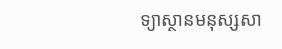ទ្យាស្ថានមនុស្សសា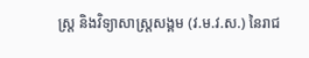ស្រ្ត និងវិទ្យាសាស្រ្តសង្គម (វ.ម.វ.ស.) នៃរាជ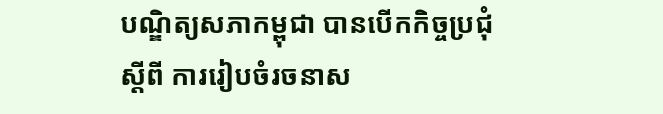បណ្ឌិត្យសភាកម្ពុជា បានបើកកិច្ចប្រជុំស្តីពី ការរៀបចំរចនាស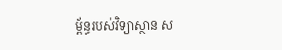ម្ព័ន្ធរបស់វិទ្យាស្ថាន ស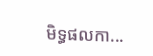មិទ្ធផលកា...